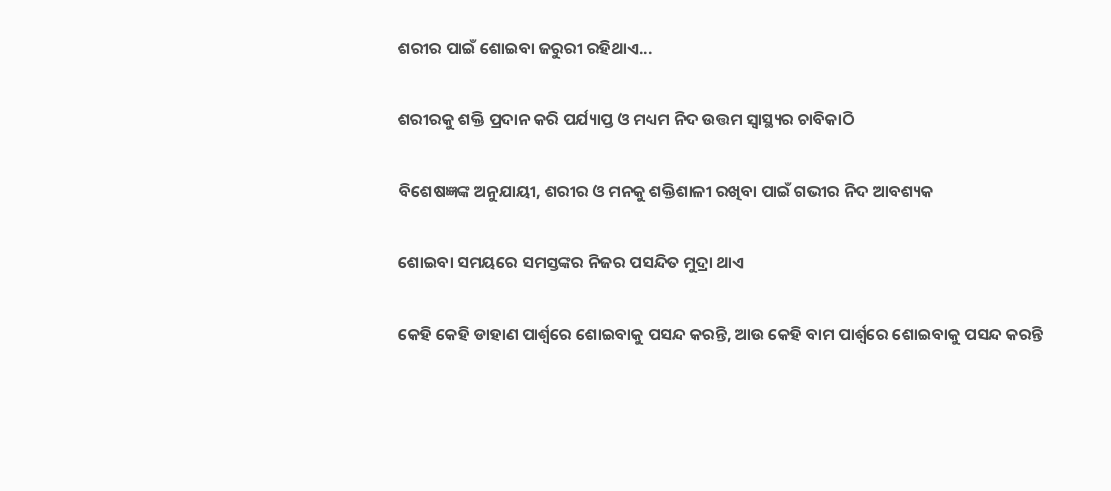ଶରୀର ପାଇଁ ଶୋଇବା ଜରୁରୀ ରହିଥାଏ...

ଶରୀରକୁ ଶକ୍ତି ପ୍ରଦାନ କରି ପର୍ଯ୍ୟାପ୍ତ ଓ ମଧ୍ୟମ ନିଦ ଉତ୍ତମ ସ୍ୱାସ୍ଥ୍ୟର ଚାବିକାଠି

ବିଶେଷଜ୍ଞଙ୍କ ଅନୁଯାୟୀ, ଶରୀର ଓ ମନକୁ ଶକ୍ତିଶାଳୀ ରଖିବା ପାଇଁ ଗଭୀର ନିଦ ଆବଶ୍ୟକ

ଶୋଇବା ସମୟରେ ସମସ୍ତଙ୍କର ନିଜର ପସନ୍ଦିତ ମୁଦ୍ରା ଥାଏ

କେହି କେହି ଡାହାଣ ପାର୍ଶ୍ୱରେ ଶୋଇବାକୁ ପସନ୍ଦ କରନ୍ତି, ଆଉ କେହି ବାମ ପାର୍ଶ୍ୱରେ ଶୋଇବାକୁ ପସନ୍ଦ କରନ୍ତି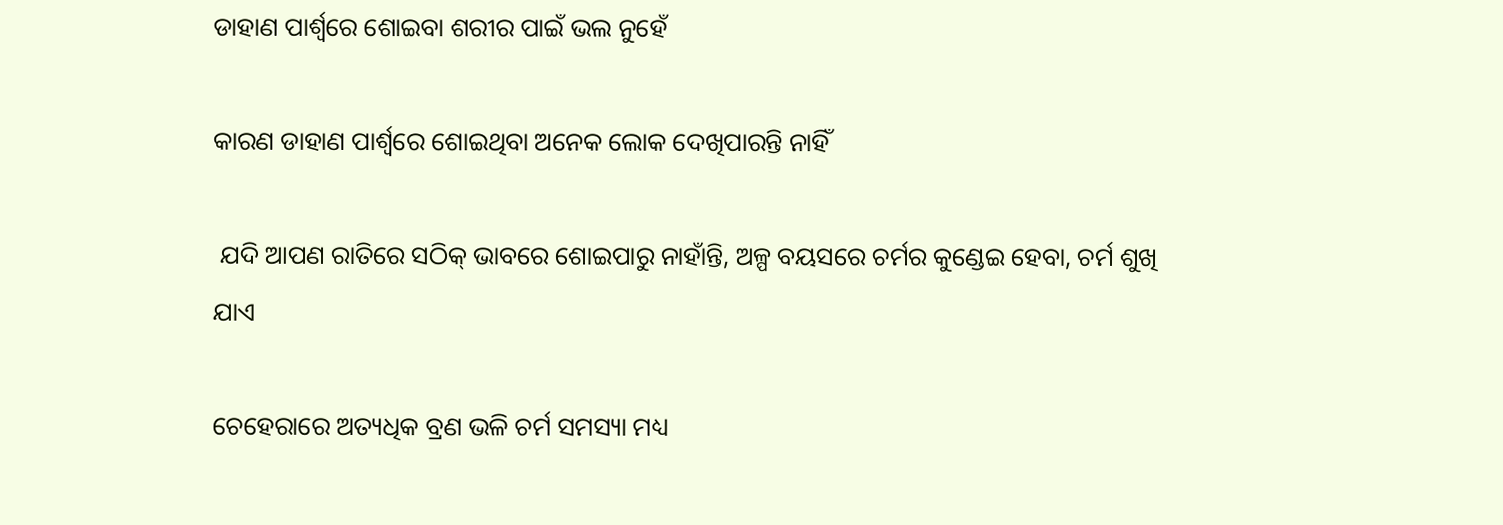ଡାହାଣ ପାର୍ଶ୍ୱରେ ଶୋଇବା ଶରୀର ପାଇଁ ଭଲ ନୁହେଁ

କାରଣ ଡାହାଣ ପାର୍ଶ୍ୱରେ ଶୋଇଥିବା ଅନେକ ଲୋକ ଦେଖିପାରନ୍ତି ନାହିଁ

 ଯଦି ଆପଣ ରାତିରେ ସଠିକ୍ ଭାବରେ ଶୋଇପାରୁ ନାହାଁନ୍ତି, ଅଳ୍ପ ବୟସରେ ଚର୍ମର କୁଣ୍ଡେଇ ହେବା, ଚର୍ମ ଶୁଖି ଯାଏ

ଚେହେରାରେ ଅତ୍ୟଧିକ ବ୍ରଣ ଭଳି ଚର୍ମ ସମସ୍ୟା ମଧ୍ୟ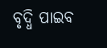ବୃଦ୍ଧି ପାଇବ